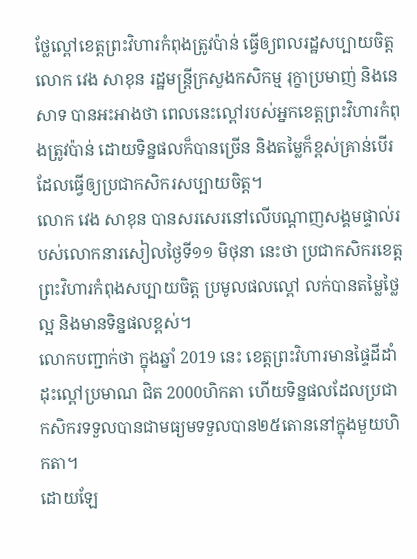ថ្លែល្ពៅខេត្តព្រះវិហារកំពុងត្រូវប៉ាន់ ធ្វើឲ្យពលរដ្ឋសប្បាយចិត្ត
លោក វេង សាខុន រដ្ឋមន្រ្តីក្រសួងកសិកម្ម រុក្ខាប្រមាញ់ និងនេសាទ បានអះអាងថា ពេលនេះល្ពៅរបស់អ្នកខេត្តព្រះវិហារកំពុងត្រូវប៉ាន់ ដោយទិន្នផលក៏បានច្រើន និងតម្លៃក៏ខ្ពស់គ្រាន់បើរ ដែលធ្វើឲ្យប្រជាកសិករសប្បាយចិត្ត។
លោក វេង សាខុន បានសរសេរនៅលើបណ្តាញសង្គមផ្ទាល់របស់លោកនារសៀលថ្ងៃទី១១ មិថុនា នេះថា ប្រជាកសិករខេត្តព្រះវិហារកំពុងសប្បាយចិត្ត ប្រមូលផលល្ពៅ លក់បានតម្លៃថ្លៃល្អ និងមានទិន្នផលខ្ពស់។
លោកបញ្ជាក់ថា ក្នុងឆ្នាំ 2019 នេះ ខេត្តព្រះវិហារមានផ្ទៃដីដាំដុះល្ពៅប្រមាណ ជិត 2000ហិកតា ហើយទិន្នផលដែលប្រជាកសិករទទួលបានជាមធ្យមទទួលបាន២៥តោននៅក្នុងមួយហិកតា។
ដោយឡែ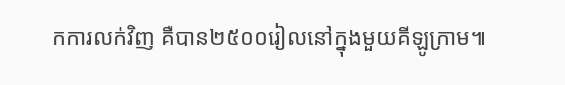កការលក់វិញ គឺបាន២៥០០រៀលនៅក្នុងមួយគីឡូក្រាម៕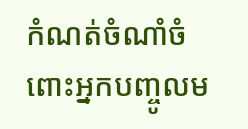កំណត់ចំណាំចំពោះអ្នកបញ្ចូលម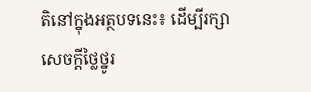តិនៅក្នុងអត្ថបទនេះ៖ ដើម្បីរក្សាសេចក្ដីថ្លៃថ្នូរ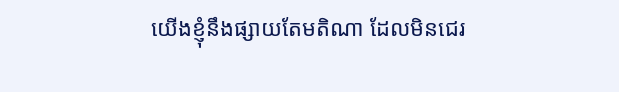យើងខ្ញុំនឹងផ្សាយតែមតិណា ដែលមិនជេរ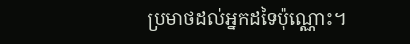ប្រមាថដល់អ្នកដទៃប៉ុណ្ណោះ។